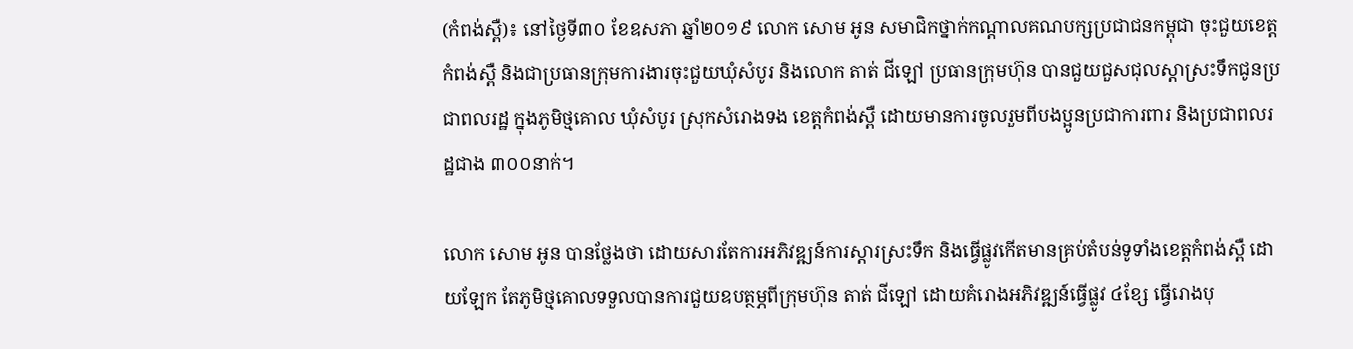(កំពង់ស្ពឺ)៖ នៅថ្ងៃទី៣០ ខែឧសភា ឆ្នាំ២០១៩ លោក សោម អូន សមាជិកថ្នាក់កណ្តាលគណបក្សប្រជាជនកម្ពុជា ចុះជួយខេត្តកំពង់ស្ពឺ និងជាប្រធានក្រុមការងារចុះជួយឃុំសំបូរ និងលោក តាត់ ជីឡៅ ប្រធានក្រុមហ៊ុន បានជួយជួសជុលស្តាស្រះទឹកជូនប្រជាពលរដ្ឋ ក្នុងភូមិថ្មគោល ឃុំសំបូរ ស្រុកសំរោងទង ខេត្តកំពង់ស្ពឺ ដោយមានការចូលរួមពីបងប្អូនប្រជាការពារ និងប្រជាពលរដ្ឋជាង ៣០០នាក់។

លោក សោម អូន បានថ្លែងថា ដោយសារតែការអភិវឌ្ឍន៍ការស្តារស្រះទឹក និងធ្វើផ្លូវកើតមានគ្រប់តំបន់ទូទាំងខេត្តកំពង់ស្ពឺ ដោយឡែក តែភូមិថ្មគោលទទួលបានការជួយឧបត្ថម្ភពីក្រុមហ៊ុន តាត់ ជីឡៅ ដោយគំរោងអភិវឌ្ឍន៍ធ្វើផ្លូវ ៤ខ្សែ ធ្វើរោងបុ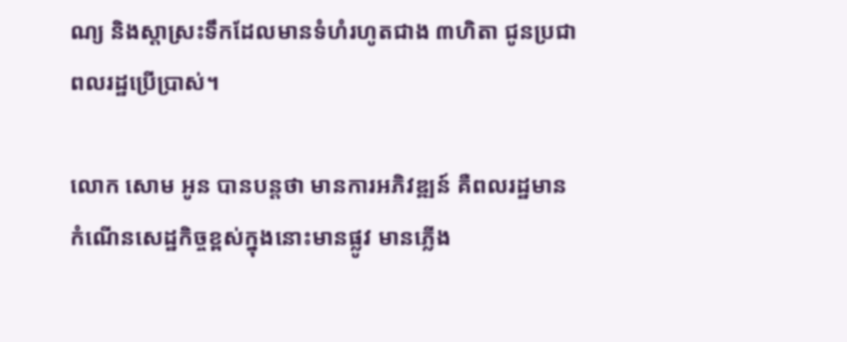ណ្យ និងស្តាស្រះទឹកដែលមានទំហំរហូតជាង ៣ហិតា ជូនប្រជាពលរដ្ឋប្រើប្រាស់។

លោក សោម អូន បានបន្តថា មានការអភិវឌ្ឍន៍ គឺពលរដ្ឋមានកំណើនសេដ្ឋកិច្ចខ្ពស់ក្នុងនោះមានផ្លូវ មានភ្លើង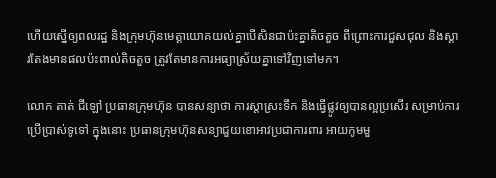ហើយស្នើឲ្យពលរដ្ឋ និងក្រុមហ៊ុនមេត្តាយោគយល់គ្នាបើសិនជាប៉ះគ្នាតិចតួច ពីព្រោះការជួសជុល និងស្តារតែងមានផលប៉ះពាល់តិចតួច ត្រូវតែមានការអធ្យាស្រ័យគ្នាទៅវិញទៅមក។

លោក តាត់ ជីឡៅ ប្រធានក្រុមហ៊ុន បានសន្យាថា ការស្តាស្រះទឹក និងធ្វើផ្លូវឲ្យបានល្អប្រសើរ សម្រាប់ការប្រើប្រាស់ទូទៅ ក្នុងនោះ ប្រធានក្រុមហ៊ុនសន្យាជួយខោអាវប្រជាការពារ អាយកូមមួ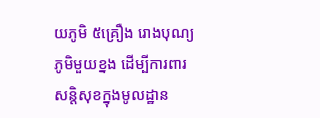យភូមិ ៥គ្រឿង រោងបុណ្យភូមិមួយខ្នង ដើម្បីការពារសន្តិសុខក្នុងមូលដ្ឋាន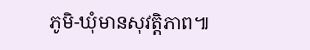ភូមិ-ឃុំមានសុវត្តិភាព៕